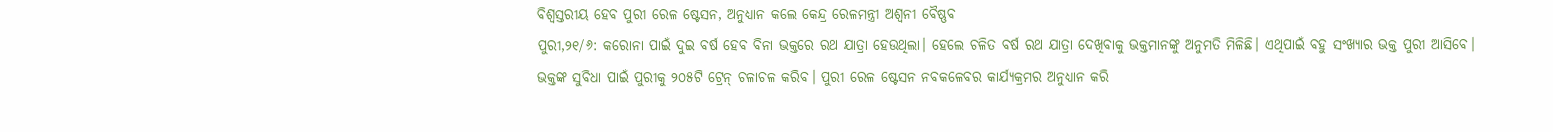ବିଶ୍ୱସ୍ତରୀୟ ହେବ ପୁରୀ ରେଳ ଷ୍ଟେସନ, ଅନୁଧ୍ୟାନ କଲେ କେନ୍ଦ୍ର ରେଳମନ୍ତ୍ରୀ ଅଶ୍ୱନୀ ବୈଷ୍ଣବ
ପୁରୀ,୨୧/୬: କରୋନା ପାଇଁ ଦୁଇ ବର୍ଷ ହେବ ବିନା ଭକ୍ତରେ ରଥ ଯାତ୍ରା ହେଉଥିଲା। ହେଲେ ଚଳିତ ବର୍ଷ ରଥ ଯାତ୍ରା ଦେଖିବାକୁ ଭକ୍ତମାନଙ୍କୁ ଅନୁମତି ମିଳିଛି। ଏଥିପାଇଁ ବହୁ ସଂଖ୍ୟାର ଭକ୍ତ ପୁରୀ ଆସିବେ।
ଭକ୍ତଙ୍କ ସୁବିଧା ପାଇଁ ପୁରୀକୁ ୨୦୫ଟି ଟ୍ରେନ୍ ଚଳାଚଳ କରିବ। ପୁରୀ ରେଳ ଷ୍ଟେସନ ନବକଳେବର କାର୍ଯ୍ୟକ୍ରମର ଅନୁଧ୍ୟାନ କରି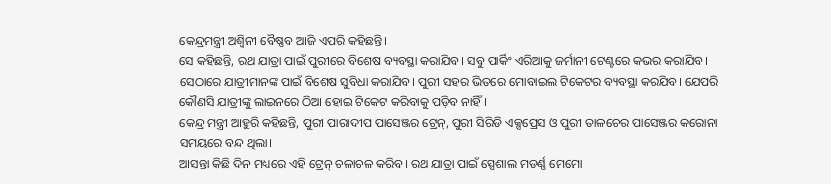କେନ୍ଦ୍ରମନ୍ତ୍ରୀ ଅଶ୍ୱିନୀ ବୈଷ୍ଣବ ଆଜି ଏପରି କହିଛନ୍ତି।
ସେ କହିଛନ୍ତି, ରଥ ଯାତ୍ରା ପାଇଁ ପୁରୀରେ ବିଶେଷ ବ୍ୟବସ୍ଥା କରାଯିବ। ସବୁ ପାର୍କିଂ ଏରିଆକୁ ଜର୍ମାନୀ ଟେଣ୍ଟରେ କଭର କରାଯିବ। ସେଠାରେ ଯାତ୍ରୀମାନଙ୍କ ପାଇଁ ବିଶେଷ ସୁବିଧା କରାଯିବ। ପୁରୀ ସହର ଭିତରେ ମୋବାଇଲ ଟିକେଟର ବ୍ୟବସ୍ଥା କରଯିବ। ଯେପରି କୌଣସି ଯାତ୍ରୀଙ୍କୁ ଲାଇନରେ ଠିଆ ହୋଇ ଟିକେଟ କରିବାକୁ ପଡ଼ିବ ନାହିଁ।
କେନ୍ଦ୍ର ମନ୍ତ୍ରୀ ଆହୁରି କହିଛନ୍ତି, ପୁରୀ ପାରାଦୀପ ପାସେଞ୍ଜର ଟ୍ରେନ୍, ପୁରୀ ସିରିଡି ଏକ୍ସପ୍ରେସ ଓ ପୁରୀ ତାଳଚେର ପାସେଞ୍ଜର କରୋନା ସମୟରେ ବନ୍ଦ ଥିଲା।
ଆସନ୍ତା କିଛି ଦିନ ମଧ୍ୟରେ ଏହି ଟ୍ରେନ୍ ଚଳାଚଳ କରିବ। ରଥ ଯାତ୍ରା ପାଇଁ ସ୍ପେଶାଲ ମଡର୍ଣ୍ଣ ମେମୋ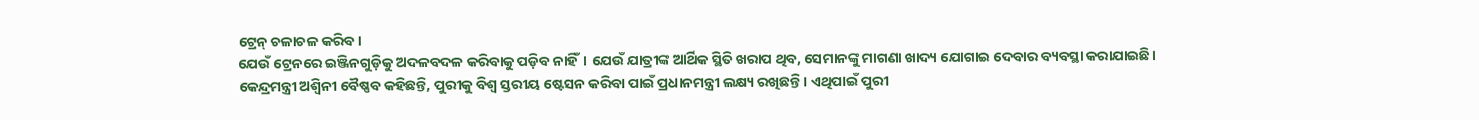ଟ୍ରେନ୍ ଚଳାଚଳ କରିବ।
ଯେଉଁ ଟ୍ରେନରେ ଇଞ୍ଜିନଗୁଡ଼ିକୁ ଅଦଳବଦଳ କରିବାକୁ ପଡ଼ିବ ନାହିଁ। ଯେଉଁ ଯାତ୍ରୀଙ୍କ ଆର୍ଥିକ ସ୍ଥିତି ଖରାପ ଥିବ, ସେମାନଙ୍କୁ ମାଗଣା ଖାଦ୍ୟ ଯୋଗାଇ ଦେବାର ବ୍ୟବସ୍ଥା କରାଯାଇଛି।
କେନ୍ଦ୍ରମନ୍ତ୍ରୀ ଅଶ୍ୱିନୀ ବୈଷ୍ଣବ କହିଛନ୍ତି, ପୁରୀକୁ ବିଶ୍ୱ ସ୍ତରୀୟ ଷ୍ଟେସନ କରିବା ପାଇଁ ପ୍ରଧାନମନ୍ତ୍ରୀ ଲକ୍ଷ୍ୟ ରଖିଛନ୍ତି। ଏଥିପାଇଁ ପୁରୀ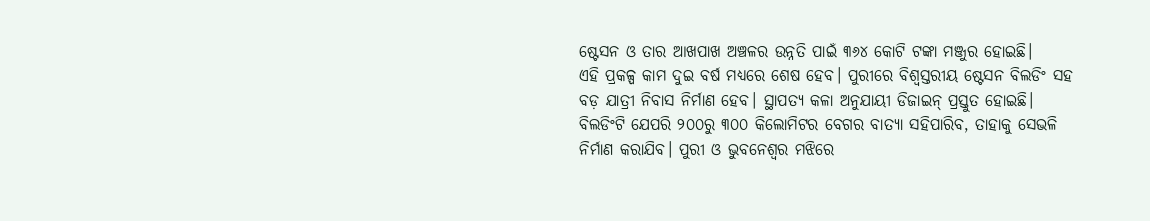ଷ୍ଟେସନ ଓ ତାର ଆଖପାଖ ଅଞ୍ଚଳର ଉନ୍ନତି ପାଇଁ ୩୬୪ କୋଟି ଟଙ୍କା ମଞ୍ଜୁର ହୋଇଛି।
ଏହି ପ୍ରକଳ୍ପ କାମ ଦୁଇ ବର୍ଷ ମଧ୍ୟରେ ଶେଷ ହେବ। ପୁରୀରେ ବିଶ୍ୱସ୍ତରୀୟ ଷ୍ଟେସନ ବିଲଡିଂ ସହ ବଡ଼ ଯାତ୍ରୀ ନିବାସ ନିର୍ମାଣ ହେବ। ସ୍ଥାପତ୍ୟ କଳା ଅନୁଯାୟୀ ଡିଜାଇନ୍ ପ୍ରସ୍ତୁତ ହୋଇଛି।
ବିଲଡିଂଟି ଯେପରି ୨୦୦ରୁ ୩୦୦ କିଲୋମିଟର ବେଗର ବାତ୍ୟା ସହିପାରିବ, ତାହାକୁ ସେଭଳି ନିର୍ମାଣ କରାଯିବ। ପୁରୀ ଓ ଭୁବନେଶ୍ୱର ମଝିରେ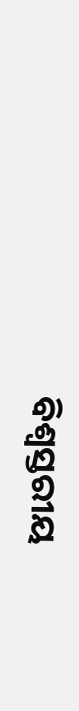ବିଶ୍ୱସ୍ତରୀୟ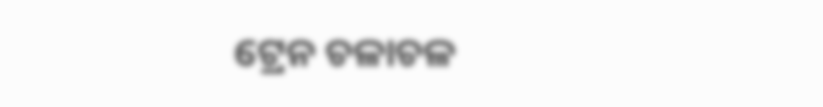ଟ୍ରେନ ଚଳାଚଳ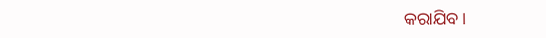କରାଯିବ।